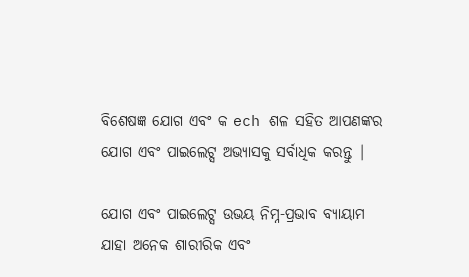ବିଶେଷଜ୍ଞ ଯୋଗ ଏବଂ କ ech ଶଳ ସହିତ ଆପଣଙ୍କର ଯୋଗ ଏବଂ ପାଇଲେଟ୍ସ ଅଭ୍ୟାସକୁ ସର୍ବାଧିକ କରନ୍ତୁ |

ଯୋଗ ଏବଂ ପାଇଲେଟ୍ସ ଉଭୟ ନିମ୍ନ-ପ୍ରଭାବ ବ୍ୟାୟାମ ଯାହା ଅନେକ ଶାରୀରିକ ଏବଂ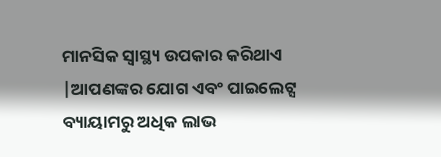ମାନସିକ ସ୍ୱାସ୍ଥ୍ୟ ଉପକାର କରିଥାଏ |ଆପଣଙ୍କର ଯୋଗ ଏବଂ ପାଇଲେଟ୍ସ ବ୍ୟାୟାମରୁ ଅଧିକ ଲାଭ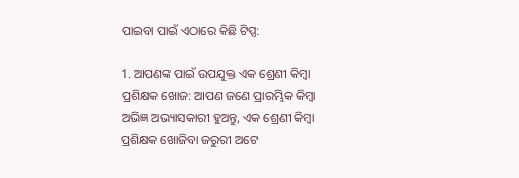ପାଇବା ପାଇଁ ଏଠାରେ କିଛି ଟିପ୍ସ:

1. ଆପଣଙ୍କ ପାଇଁ ଉପଯୁକ୍ତ ଏକ ଶ୍ରେଣୀ କିମ୍ବା ପ୍ରଶିକ୍ଷକ ଖୋଜ: ଆପଣ ଜଣେ ପ୍ରାରମ୍ଭିକ କିମ୍ବା ଅଭିଜ୍ଞ ଅଭ୍ୟାସକାରୀ ହୁଅନ୍ତୁ, ଏକ ଶ୍ରେଣୀ କିମ୍ବା ପ୍ରଶିକ୍ଷକ ଖୋଜିବା ଜରୁରୀ ଅଟେ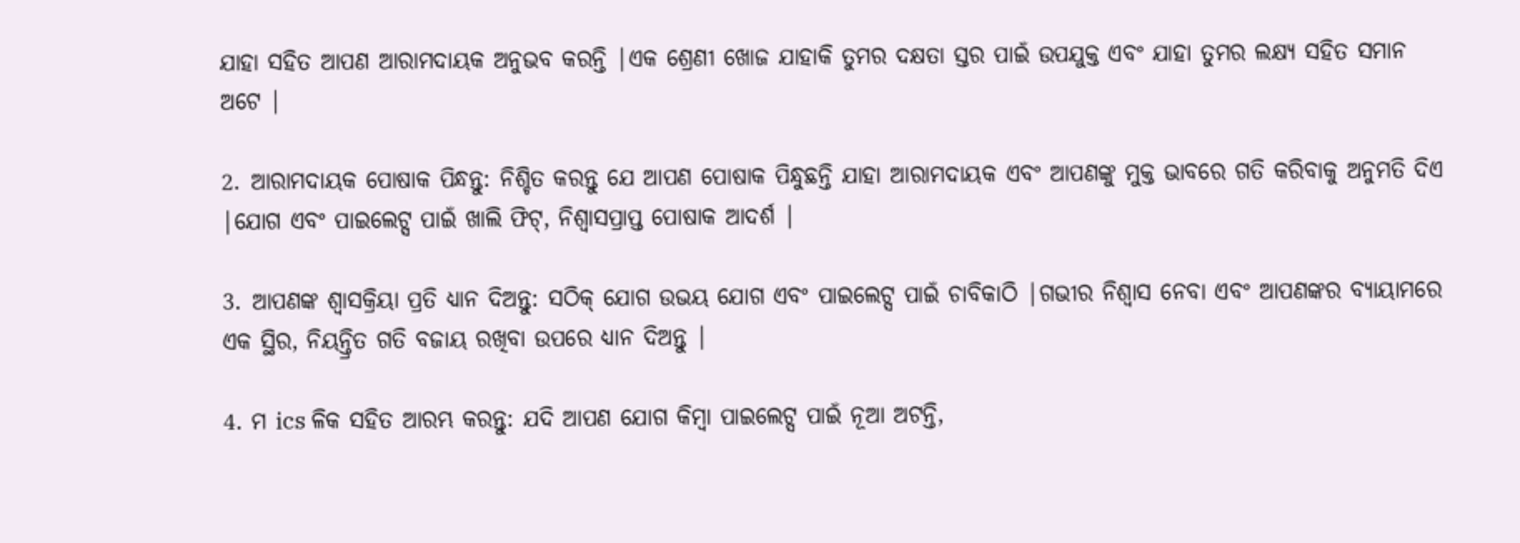ଯାହା ସହିତ ଆପଣ ଆରାମଦାୟକ ଅନୁଭବ କରନ୍ତି |ଏକ ଶ୍ରେଣୀ ଖୋଜ ଯାହାକି ତୁମର ଦକ୍ଷତା ସ୍ତର ପାଇଁ ଉପଯୁକ୍ତ ଏବଂ ଯାହା ତୁମର ଲକ୍ଷ୍ୟ ସହିତ ସମାନ ଅଟେ |

2. ଆରାମଦାୟକ ପୋଷାକ ପିନ୍ଧନ୍ତୁ: ନିଶ୍ଚିତ କରନ୍ତୁ ଯେ ଆପଣ ପୋଷାକ ପିନ୍ଧୁଛନ୍ତି ଯାହା ଆରାମଦାୟକ ଏବଂ ଆପଣଙ୍କୁ ମୁକ୍ତ ଭାବରେ ଗତି କରିବାକୁ ଅନୁମତି ଦିଏ |ଯୋଗ ଏବଂ ପାଇଲେଟ୍ସ ପାଇଁ ଖାଲି ଫିଟ୍, ନିଶ୍ୱାସପ୍ରାପ୍ତ ପୋଷାକ ଆଦର୍ଶ |

3. ଆପଣଙ୍କ ଶ୍ୱାସକ୍ରିୟା ପ୍ରତି ଧ୍ୟାନ ଦିଅନ୍ତୁ: ସଠିକ୍ ଯୋଗ ଉଭୟ ଯୋଗ ଏବଂ ପାଇଲେଟ୍ସ ପାଇଁ ଚାବିକାଠି |ଗଭୀର ନିଶ୍ୱାସ ନେବା ଏବଂ ଆପଣଙ୍କର ବ୍ୟାୟାମରେ ଏକ ସ୍ଥିର, ନିୟନ୍ତ୍ରିତ ଗତି ବଜାୟ ରଖିବା ଉପରେ ଧ୍ୟାନ ଦିଅନ୍ତୁ |

4. ମ ics ଳିକ ସହିତ ଆରମ୍ଭ କରନ୍ତୁ: ଯଦି ଆପଣ ଯୋଗ କିମ୍ବା ପାଇଲେଟ୍ସ ପାଇଁ ନୂଆ ଅଟନ୍ତି,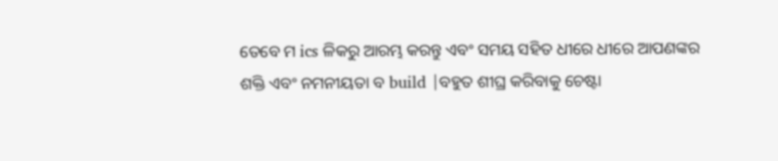ତେବେ ମ ics ଳିକରୁ ଆରମ୍ଭ କରନ୍ତୁ ଏବଂ ସମୟ ସହିତ ଧୀରେ ଧୀରେ ଆପଣଙ୍କର ଶକ୍ତି ଏବଂ ନମନୀୟତା ବ build |ବହୁତ ଶୀଘ୍ର କରିବାକୁ ଚେଷ୍ଟା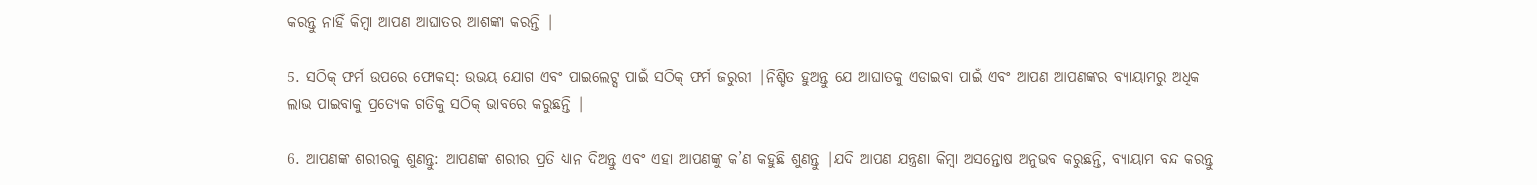କରନ୍ତୁ ନାହିଁ କିମ୍ବା ଆପଣ ଆଘାତର ଆଶଙ୍କା କରନ୍ତି |

5. ସଠିକ୍ ଫର୍ମ ଉପରେ ଫୋକସ୍: ଉଭୟ ଯୋଗ ଏବଂ ପାଇଲେଟ୍ସ ପାଇଁ ସଠିକ୍ ଫର୍ମ ଜରୁରୀ |ନିଶ୍ଚିତ ହୁଅନ୍ତୁ ଯେ ଆଘାତକୁ ଏଡାଇବା ପାଇଁ ଏବଂ ଆପଣ ଆପଣଙ୍କର ବ୍ୟାୟାମରୁ ଅଧିକ ଲାଭ ପାଇବାକୁ ପ୍ରତ୍ୟେକ ଗତିକୁ ସଠିକ୍ ଭାବରେ କରୁଛନ୍ତି |

6. ଆପଣଙ୍କ ଶରୀରକୁ ଶୁଣନ୍ତୁ: ଆପଣଙ୍କ ଶରୀର ପ୍ରତି ଧ୍ୟାନ ଦିଅନ୍ତୁ ଏବଂ ଏହା ଆପଣଙ୍କୁ କ’ଣ କହୁଛି ଶୁଣନ୍ତୁ |ଯଦି ଆପଣ ଯନ୍ତ୍ରଣା କିମ୍ବା ଅସନ୍ତୋଷ ଅନୁଭବ କରୁଛନ୍ତି, ବ୍ୟାୟାମ ବନ୍ଦ କରନ୍ତୁ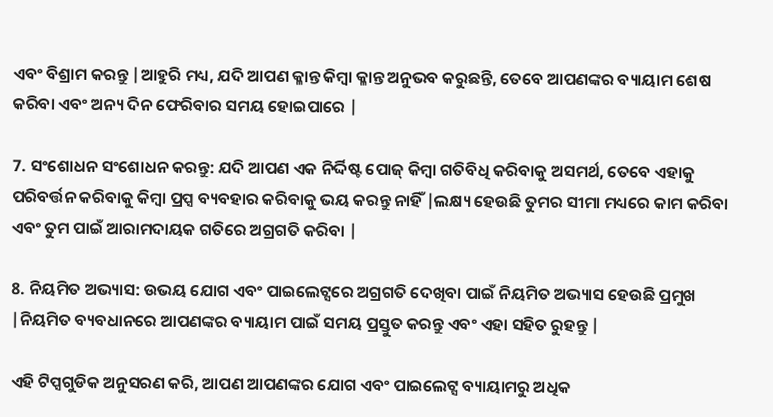ଏବଂ ବିଶ୍ରାମ କରନ୍ତୁ |ଆହୁରି ମଧ୍ୟ, ଯଦି ଆପଣ କ୍ଳାନ୍ତ କିମ୍ବା କ୍ଳାନ୍ତ ଅନୁଭବ କରୁଛନ୍ତି, ତେବେ ଆପଣଙ୍କର ବ୍ୟାୟାମ ଶେଷ କରିବା ଏବଂ ଅନ୍ୟ ଦିନ ଫେରିବାର ସମୟ ହୋଇପାରେ |

7. ସଂଶୋଧନ ସଂଶୋଧନ କରନ୍ତୁ: ଯଦି ଆପଣ ଏକ ନିର୍ଦ୍ଦିଷ୍ଟ ପୋଜ୍ କିମ୍ବା ଗତିବିଧି କରିବାକୁ ଅସମର୍ଥ, ତେବେ ଏହାକୁ ପରିବର୍ତ୍ତନ କରିବାକୁ କିମ୍ବା ପ୍ରପ୍ସ ବ୍ୟବହାର କରିବାକୁ ଭୟ କରନ୍ତୁ ନାହିଁ |ଲକ୍ଷ୍ୟ ହେଉଛି ତୁମର ସୀମା ମଧ୍ୟରେ କାମ କରିବା ଏବଂ ତୁମ ପାଇଁ ଆରାମଦାୟକ ଗତିରେ ଅଗ୍ରଗତି କରିବା |

8. ନିୟମିତ ଅଭ୍ୟାସ: ଉଭୟ ଯୋଗ ଏବଂ ପାଇଲେଟ୍ସରେ ଅଗ୍ରଗତି ଦେଖିବା ପାଇଁ ନିୟମିତ ଅଭ୍ୟାସ ହେଉଛି ପ୍ରମୁଖ |ନିୟମିତ ବ୍ୟବଧାନରେ ଆପଣଙ୍କର ବ୍ୟାୟାମ ପାଇଁ ସମୟ ପ୍ରସ୍ତୁତ କରନ୍ତୁ ଏବଂ ଏହା ସହିତ ରୁହନ୍ତୁ |

ଏହି ଟିପ୍ସଗୁଡିକ ଅନୁସରଣ କରି, ଆପଣ ଆପଣଙ୍କର ଯୋଗ ଏବଂ ପାଇଲେଟ୍ସ ବ୍ୟାୟାମରୁ ଅଧିକ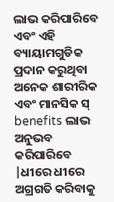ଲାଭ କରିପାରିବେ ଏବଂ ଏହି ବ୍ୟାୟାମଗୁଡିକ ପ୍ରଦାନ କରୁଥିବା ଅନେକ ଶାରୀରିକ ଏବଂ ମାନସିକ ସ୍ benefits ଲାଭ ଅନୁଭବ କରିପାରିବେ |ଧୀରେ ଧୀରେ ଅଗ୍ରଗତି କରିବାକୁ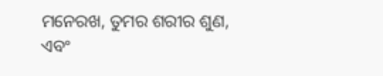ମନେରଖ, ତୁମର ଶରୀର ଶୁଣ, ଏବଂ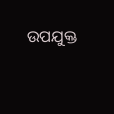ଉପଯୁକ୍ତ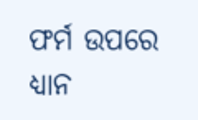ଫର୍ମ ଉପରେ ଧ୍ୟାନ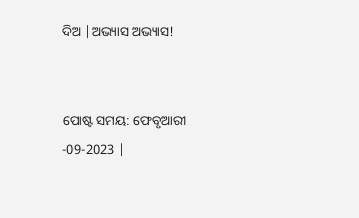ଦିଅ |ଅଭ୍ୟାସ ଅଭ୍ୟାସ!


ପୋଷ୍ଟ ସମୟ: ଫେବୃଆରୀ -09-2023 |